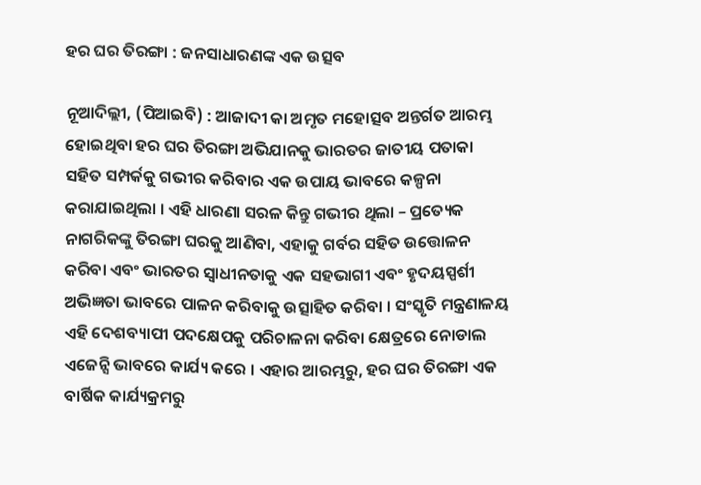ହର ଘର ତିରଙ୍ଗା : ଜନସାଧାରଣଙ୍କ ଏକ ଉତ୍ସବ

ନୂଆଦିଲ୍ଲୀ, (ପିଆଇବି) : ଆଜାଦୀ କା ଅମୃତ ମହୋତ୍ସବ ଅନ୍ତର୍ଗତ ଆରମ୍ଭ ହୋଇଥିବା ହର ଘର ତିରଙ୍ଗା ଅଭିଯାନକୁ ଭାରତର ଜାତୀୟ ପତାକା ସହିତ ସମ୍ପର୍କକୁ ଗଭୀର କରିବାର ଏକ ଉପାୟ ଭାବରେ କଳ୍ପନା କରାଯାଇଥିଲା । ଏହି ଧାରଣା ସରଳ କିନ୍ତୁ ଗଭୀର ଥିଲା – ପ୍ରତ୍ୟେକ ନାଗରିକଙ୍କୁ ତିରଙ୍ଗା ଘରକୁ ଆଣିବା, ଏହାକୁ ଗର୍ବର ସହିତ ଉତ୍ତୋଳନ କରିବା ଏବଂ ଭାରତର ସ୍ୱାଧୀନତାକୁ ଏକ ସହଭାଗୀ ଏବଂ ହୃଦୟସ୍ପର୍ଶୀ ଅଭିଜ୍ଞତା ଭାବରେ ପାଳନ କରିବାକୁ ଉତ୍ସାହିତ କରିବା । ସଂସ୍କୃତି ମନ୍ତ୍ରଣାଳୟ ଏହି ଦେଶବ୍ୟାପୀ ପଦକ୍ଷେପକୁ ପରିଚାଳନା କରିବା କ୍ଷେତ୍ରରେ ନୋଡାଲ ଏଜେନ୍ସି ଭାବରେ କାର୍ଯ୍ୟ କରେ । ଏହାର ଆରମ୍ଭରୁ, ହର ଘର ତିରଙ୍ଗା ଏକ ବାର୍ଷିକ କାର୍ଯ୍ୟକ୍ରମରୁ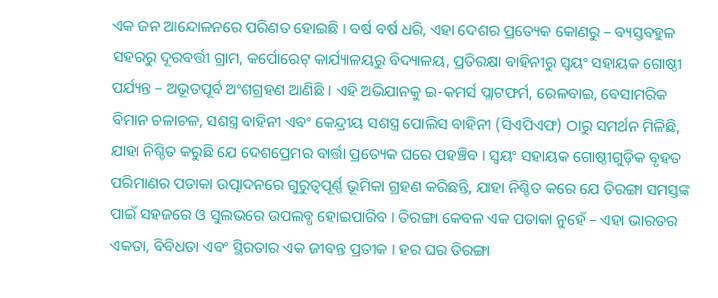ଏକ ଜନ ଆନ୍ଦୋଳନରେ ପରିଣତ ହୋଇଛି । ବର୍ଷ ବର୍ଷ ଧରି, ଏହା ଦେଶର ପ୍ରତ୍ୟେକ କୋଣରୁ – ବ୍ୟସ୍ତବହୁଳ ସହରରୁ ଦୂରବର୍ତ୍ତୀ ଗ୍ରାମ, କର୍ପୋରେଟ୍ କାର୍ଯ୍ୟାଳୟରୁ ବିଦ୍ୟାଳୟ, ପ୍ରତିରକ୍ଷା ବାହିନୀରୁ ସ୍ୱୟଂ ସହାୟକ ଗୋଷ୍ଠୀ ପର୍ଯ୍ୟନ୍ତ – ଅଭୂତପୂର୍ବ ଅଂଶଗ୍ରହଣ ଆଣିଛି । ଏହି ଅଭିଯାନକୁ ଇ-କମର୍ସ ପ୍ଲାଟଫର୍ମ, ରେଳବାଇ, ବେସାମରିକ ବିମାନ ଚଳାଚଳ, ସଶସ୍ତ୍ର ବାହିନୀ ଏବଂ କେନ୍ଦ୍ରୀୟ ସଶସ୍ତ୍ର ପୋଲିସ ବାହିନୀ (ସିଏପିଏଫ) ଠାରୁ ସମର୍ଥନ ମିଳିଛି, ଯାହା ନିଶ୍ଚିତ କରୁଛି ଯେ ଦେଶପ୍ରେମର ବାର୍ତ୍ତା ପ୍ରତ୍ୟେକ ଘରେ ପହଞ୍ଚିବ । ସ୍ୱୟଂ ସହାୟକ ଗୋଷ୍ଠୀଗୁଡ଼ିକ ବୃହତ ପରିମାଣର ପତାକା ଉତ୍ପାଦନରେ ଗୁରୁତ୍ୱପୂର୍ଣ୍ଣ ଭୂମିକା ଗ୍ରହଣ କରିଛନ୍ତି, ଯାହା ନିଶ୍ଚିତ କରେ ଯେ ତିରଙ୍ଗା ସମସ୍ତଙ୍କ ପାଇଁ ସହଜରେ ଓ ସୁଲଭରେ ଉପଲବ୍ଧ ହୋଇପାରିବ । ତିରଙ୍ଗା କେବଳ ଏକ ପତାକା ନୁହେଁ – ଏହା ଭାରତର ଏକତା, ବିବିଧତା ଏବଂ ସ୍ଥିରତାର ଏକ ଜୀବନ୍ତ ପ୍ରତୀକ । ହର ଘର ତିରଙ୍ଗା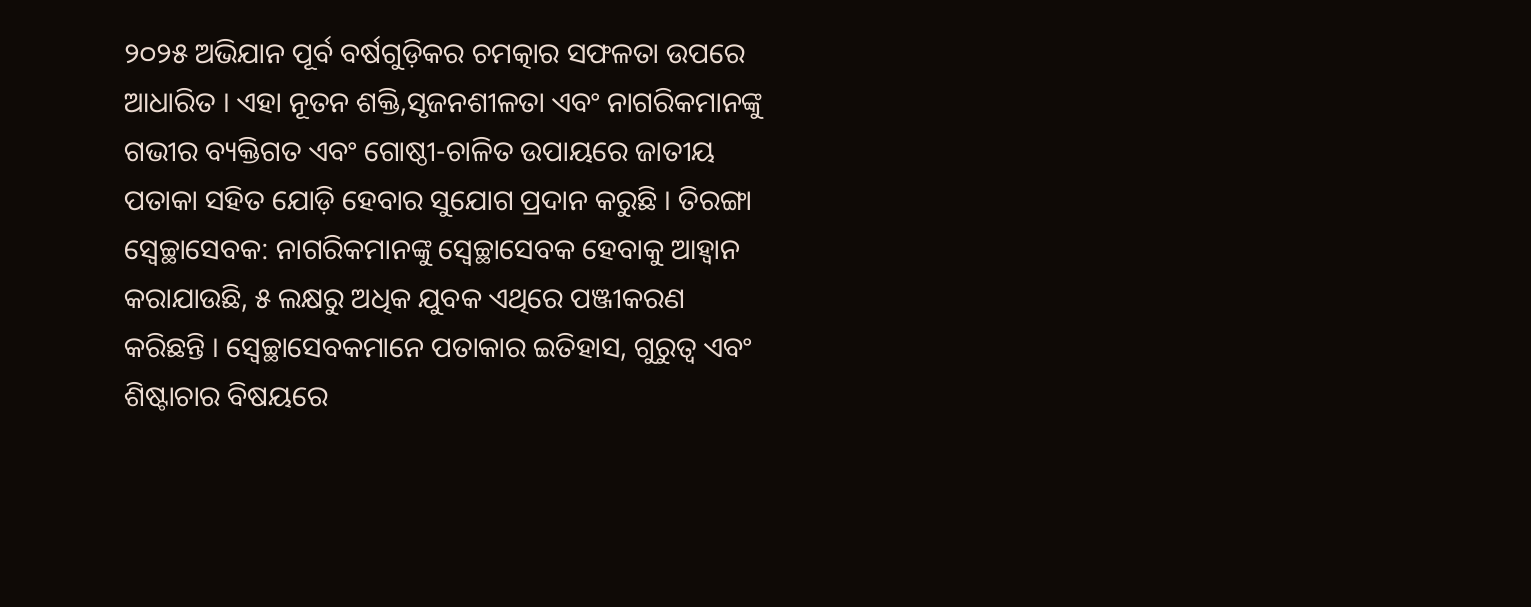୨୦୨୫ ଅଭିଯାନ ପୂର୍ବ ବର୍ଷଗୁଡ଼ିକର ଚମତ୍କାର ସଫଳତା ଉପରେ ଆଧାରିତ । ଏହା ନୂତନ ଶକ୍ତି,ସୃଜନଶୀଳତା ଏବଂ ନାଗରିକମାନଙ୍କୁ ଗଭୀର ବ୍ୟକ୍ତିଗତ ଏବଂ ଗୋଷ୍ଠୀ-ଚାଳିତ ଉପାୟରେ ଜାତୀୟ ପତାକା ସହିତ ଯୋଡ଼ି ହେବାର ସୁଯୋଗ ପ୍ରଦାନ କରୁଛି । ତିରଙ୍ଗା ସ୍ୱେଚ୍ଛାସେବକ: ନାଗରିକମାନଙ୍କୁ ସ୍ୱେଚ୍ଛାସେବକ ହେବାକୁ ଆହ୍ୱାନ କରାଯାଉଛି, ୫ ଲକ୍ଷରୁ ଅଧିକ ଯୁବକ ଏଥିରେ ପଞ୍ଜୀକରଣ କରିଛନ୍ତି । ସ୍ୱେଚ୍ଛାସେବକମାନେ ପତାକାର ଇତିହାସ, ଗୁରୁତ୍ୱ ଏବଂ ଶିଷ୍ଟାଚାର ବିଷୟରେ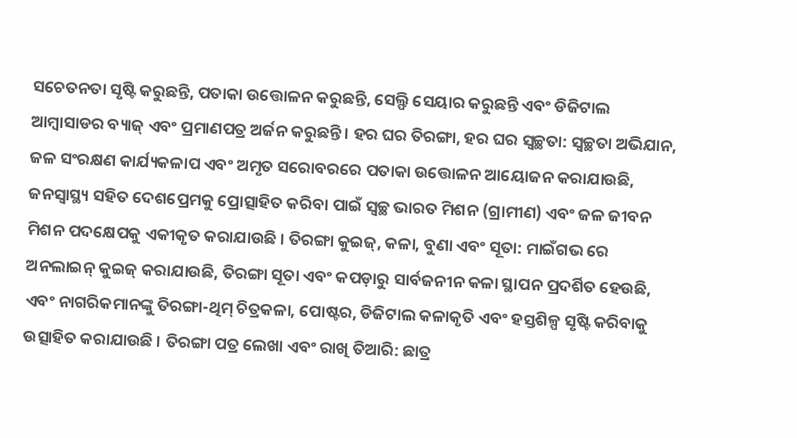ସଚେତନତା ସୃଷ୍ଟି କରୁଛନ୍ତି, ପତାକା ଉତ୍ତୋଳନ କରୁଛନ୍ତି, ସେଲ୍ଫି ସେୟାର କରୁଛନ୍ତି ଏବଂ ଡିଜିଟାଲ ଆମ୍ବାସାଡର ବ୍ୟାଜ୍ ଏବଂ ପ୍ରମାଣପତ୍ର ଅର୍ଜନ କରୁଛନ୍ତି । ହର ଘର ତିରଙ୍ଗା, ହର ଘର ସ୍ୱଚ୍ଛତା: ସ୍ୱଚ୍ଛତା ଅଭିଯାନ, ଜଳ ସଂରକ୍ଷଣ କାର୍ଯ୍ୟକଳାପ ଏବଂ ଅମୃତ ସରୋବରରେ ପତାକା ଉତ୍ତୋଳନ ଆୟୋଜନ କରାଯାଉଛି, ଜନସ୍ୱାସ୍ଥ୍ୟ ସହିତ ଦେଶପ୍ରେମକୁ ପ୍ରୋତ୍ସାହିତ କରିବା ପାଇଁ ସ୍ୱଚ୍ଛ ଭାରତ ମିଶନ (ଗ୍ରାମୀଣ) ଏବଂ ଜଳ ଜୀବନ ମିଶନ ପଦକ୍ଷେପକୁ ଏକୀକୃତ କରାଯାଉଛି । ତିରଙ୍ଗା କୁଇଜ୍, କଳା, ବୁଣା ଏବଂ ସୂତା: ମାଇଁଗଭ ରେ ଅନଲାଇନ୍ କୁଇଜ୍ କରାଯାଉଛି, ତିରଙ୍ଗା ସୂତା ଏବଂ କପଡ଼ାରୁ ସାର୍ବଜନୀନ କଳା ସ୍ଥାପନ ପ୍ରଦର୍ଶିତ ହେଉଛି, ଏବଂ ନାଗରିକମାନଙ୍କୁ ତିରଙ୍ଗା-ଥିମ୍ ଚିତ୍ରକଳା, ପୋଷ୍ଟର, ଡିଜିଟାଲ କଳାକୃତି ଏବଂ ହସ୍ତଶିଳ୍ପ ସୃଷ୍ଟି କରିବାକୁ ଉତ୍ସାହିତ କରାଯାଉଛି । ତିରଙ୍ଗା ପତ୍ର ଲେଖା ଏବଂ ରାଖି ତିଆରି: ଛାତ୍ର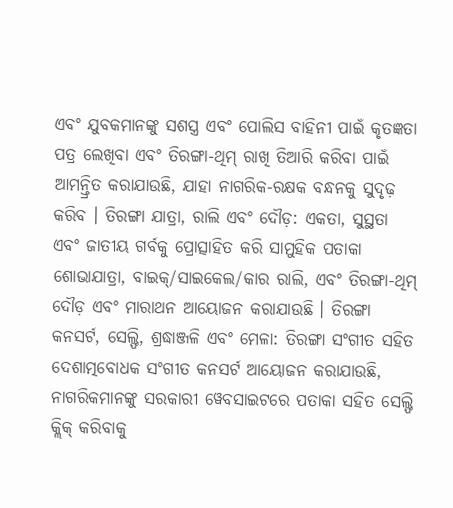ଏବଂ ଯୁବକମାନଙ୍କୁ ସଶସ୍ତ୍ର ଏବଂ ପୋଲିସ ବାହିନୀ ପାଇଁ କୃତଜ୍ଞତା ପତ୍ର ଲେଖିବା ଏବଂ ତିରଙ୍ଗା-ଥିମ୍ ରାଖି ତିଆରି କରିବା ପାଇଁ ଆମନ୍ତ୍ରିତ କରାଯାଉଛି, ଯାହା ନାଗରିକ-ରକ୍ଷକ ବନ୍ଧନକୁ ସୁଦୃଢ଼ କରିବ । ତିରଙ୍ଗା ଯାତ୍ରା, ରାଲି ଏବଂ ଦୌଡ଼: ଏକତା, ସୁସ୍ଥତା ଏବଂ ଜାତୀୟ ଗର୍ବକୁ ପ୍ରୋତ୍ସାହିତ କରି ସାମୁହିକ ପତାକା ଶୋଭାଯାତ୍ରା, ବାଇକ୍/ସାଇକେଲ/କାର ରାଲି, ଏବଂ ତିରଙ୍ଗା-ଥିମ୍ ଦୌଡ଼ ଏବଂ ମାରାଥନ ଆୟୋଜନ କରାଯାଉଛି । ତିରଙ୍ଗା କନସର୍ଟ, ସେଲ୍ଫି, ଶ୍ରଦ୍ଧାଞ୍ଜଳି ଏବଂ ମେଳା: ତିରଙ୍ଗା ସଂଗୀତ ସହିତ ଦେଶାତ୍ମବୋଧକ ସଂଗୀତ କନସର୍ଟ ଆୟୋଜନ କରାଯାଉଛି, ନାଗରିକମାନଙ୍କୁ ସରକାରୀ ୱେବସାଇଟରେ ପତାକା ସହିତ ସେଲ୍ଫି କ୍ଲିକ୍ କରିବାକୁ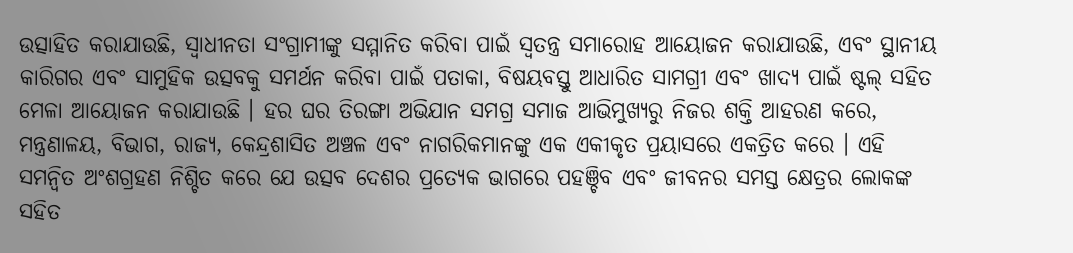ଉତ୍ସାହିତ କରାଯାଉଛି, ସ୍ୱାଧୀନତା ସଂଗ୍ରାମୀଙ୍କୁ ସମ୍ମାନିତ କରିବା ପାଇଁ ସ୍ୱତନ୍ତ୍ର ସମାରୋହ ଆୟୋଜନ କରାଯାଉଛି, ଏବଂ ସ୍ଥାନୀୟ କାରିଗର ଏବଂ ସାମୁହିକ ଉତ୍ସବକୁ ସମର୍ଥନ କରିବା ପାଇଁ ପତାକା, ବିଷୟବସ୍ତୁ ଆଧାରିତ ସାମଗ୍ରୀ ଏବଂ ଖାଦ୍ୟ ପାଇଁ ଷ୍ଟଲ୍ ସହିତ ମେଳା ଆୟୋଜନ କରାଯାଉଛି । ହର ଘର ତିରଙ୍ଗା ଅଭିଯାନ ସମଗ୍ର ସମାଜ ଆଭିମୁଖ୍ୟରୁ ନିଜର ଶକ୍ତି ଆହରଣ କରେ, ମନ୍ତ୍ରଣାଳୟ, ବିଭାଗ, ରାଜ୍ୟ, କେନ୍ଦ୍ରଶାସିତ ଅଞ୍ଚଳ ଏବଂ ନାଗରିକମାନଙ୍କୁ ଏକ ଏକୀକୃତ ପ୍ରୟାସରେ ଏକତ୍ରିତ କରେ । ଏହି ସମନ୍ୱିତ ଅଂଶଗ୍ରହଣ ନିଶ୍ଚିତ କରେ ଯେ ଉତ୍ସବ ଦେଶର ପ୍ରତ୍ୟେକ ଭାଗରେ ପହଞ୍ଚିବ ଏବଂ ଜୀବନର ସମସ୍ତ କ୍ଷେତ୍ରର ଲୋକଙ୍କ ସହିତ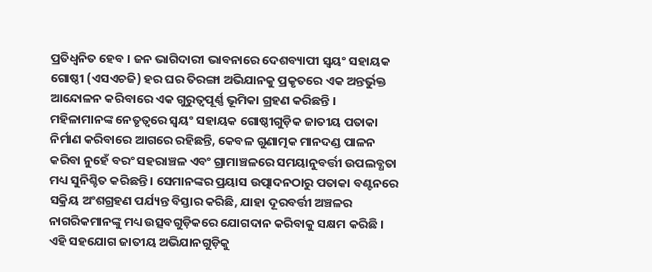ପ୍ରତିଧ୍ୱନିତ ହେବ । ଜନ ଭାଗିଦାରୀ ଭାବନାରେ ଦେଶବ୍ୟାପୀ ସ୍ୱୟଂ ସହାୟକ ଗୋଷ୍ଠୀ (ଏସଏଚଜି) ହର ଘର ତିରଙ୍ଗା ଅଭିଯାନକୁ ପ୍ରକୃତରେ ଏକ ଅନ୍ତର୍ଭୁକ୍ତ ଆନ୍ଦୋଳନ କରିବାରେ ଏକ ଗୁରୁତ୍ୱପୂର୍ଣ୍ଣ ଭୂମିକା ଗ୍ରହଣ କରିଛନ୍ତି । ମହିଳାମାନଙ୍କ ନେତୃତ୍ୱରେ ସ୍ୱୟଂ ସହାୟକ ଗୋଷ୍ଠୀଗୁଡ଼ିକ ଜାତୀୟ ପତାକା ନିର୍ମାଣ କରିବାରେ ଆଗରେ ରହିଛନ୍ତି, କେବଳ ଗୁଣାତ୍ମକ ମାନଦଣ୍ଡ ପାଳନ କରିବା ନୁହେଁ ବରଂ ସହରାଞ୍ଚଳ ଏବଂ ଗ୍ରାମାଞ୍ଚଳରେ ସମୟାନୁବର୍ତ୍ତୀ ଉପଲବ୍ଧତା ମଧ୍ୟ ସୁନିଶ୍ଚିତ କରିଛନ୍ତି । ସେମାନଙ୍କର ପ୍ରୟାସ ଉତ୍ପାଦନଠାରୁ ପତାକା ବଣ୍ଟନରେ ସକ୍ରିୟ ଅଂଶଗ୍ରହଣ ପର୍ଯ୍ୟନ୍ତ ବିସ୍ତାର କରିଛି, ଯାହା ଦୂରବର୍ତ୍ତୀ ଅଞ୍ଚଳର ନାଗରିକମାନଙ୍କୁ ମଧ୍ୟ ଉତ୍ସବଗୁଡ଼ିକରେ ଯୋଗଦାନ କରିବାକୁ ସକ୍ଷମ କରିଛି । ଏହି ସହଯୋଗ ଜାତୀୟ ଅଭିଯାନଗୁଡ଼ିକୁ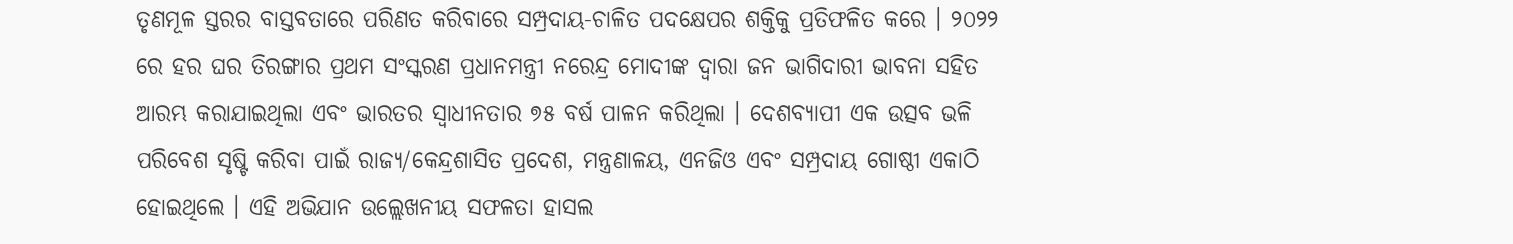ତୃଣମୂଳ ସ୍ତରର ବାସ୍ତବତାରେ ପରିଣତ କରିବାରେ ସମ୍ପ୍ରଦାୟ-ଚାଳିତ ପଦକ୍ଷେପର ଶକ୍ତିକୁ ପ୍ରତିଫଳିତ କରେ । ୨୦୨୨ ରେ ହର ଘର ତିରଙ୍ଗାର ପ୍ରଥମ ସଂସ୍କରଣ ପ୍ରଧାନମନ୍ତ୍ରୀ ନରେନ୍ଦ୍ର ମୋଦୀଙ୍କ ଦ୍ୱାରା ଜନ ଭାଗିଦାରୀ ଭାବନା ସହିତ ଆରମ୍ଭ କରାଯାଇଥିଲା ଏବଂ ଭାରତର ସ୍ୱାଧୀନତାର ୭୫ ବର୍ଷ ପାଳନ କରିଥିଲା । ଦେଶବ୍ୟାପୀ ଏକ ଉତ୍ସବ ଭଳି ପରିବେଶ ସୃଷ୍ଟି କରିବା ପାଇଁ ରାଜ୍ୟ/କେନ୍ଦ୍ରଶାସିତ ପ୍ରଦେଶ, ମନ୍ତ୍ରଣାଳୟ, ଏନଜିଓ ଏବଂ ସମ୍ପ୍ରଦାୟ ଗୋଷ୍ଠୀ ଏକାଠି ହୋଇଥିଲେ । ଏହି ଅଭିଯାନ ଉଲ୍ଲେଖନୀୟ ସଫଳତା ହାସଲ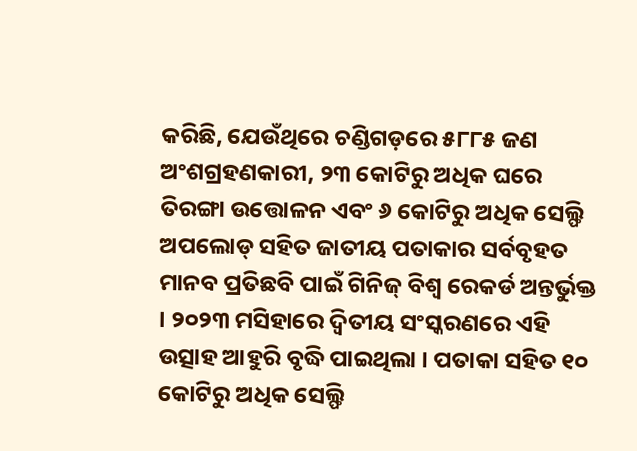କରିଛି, ଯେଉଁଥିରେ ଚଣ୍ଡିଗଡ଼ରେ ୫୮୮୫ ଜଣ ଅଂଶଗ୍ରହଣକାରୀ, ୨୩ କୋଟିରୁ ଅଧିକ ଘରେ ତିରଙ୍ଗା ଉତ୍ତୋଳନ ଏବଂ ୬ କୋଟିରୁ ଅଧିକ ସେଲ୍ଫି ଅପଲୋଡ୍ ସହିତ ଜାତୀୟ ପତାକାର ସର୍ବବୃହତ ମାନବ ପ୍ରତିଛବି ପାଇଁ ଗିନିଜ୍ ବିଶ୍ୱ ରେକର୍ଡ ଅନ୍ତର୍ଭୁକ୍ତ । ୨୦୨୩ ମସିହାରେ ଦ୍ୱିତୀୟ ସଂସ୍କରଣରେ ଏହି ଉତ୍ସାହ ଆହୁରି ବୃଦ୍ଧି ପାଇଥିଲା । ପତାକା ସହିତ ୧୦ କୋଟିରୁ ଅଧିକ ସେଲ୍ଫି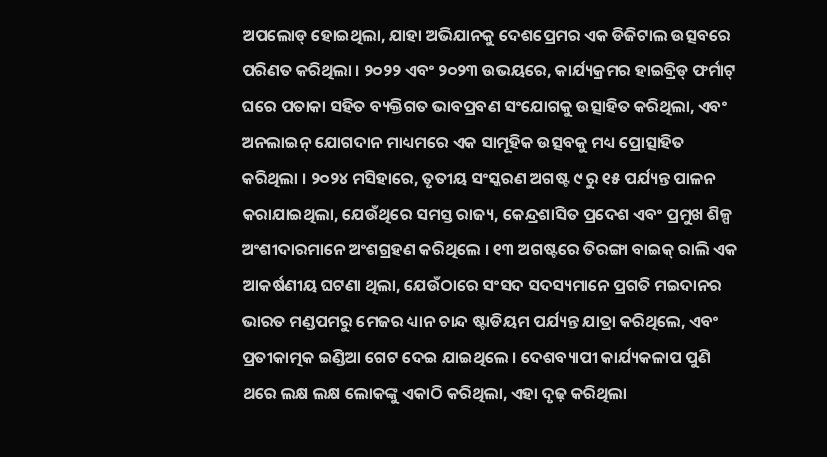ଅପଲୋଡ୍ ହୋଇଥିଲା, ଯାହା ଅଭିଯାନକୁ ଦେଶପ୍ରେମର ଏକ ଡିଜିଟାଲ ଉତ୍ସବରେ ପରିଣତ କରିଥିଲା । ୨୦୨୨ ଏବଂ ୨୦୨୩ ଉଭୟରେ, କାର୍ଯ୍ୟକ୍ରମର ହାଇବ୍ରିଡ୍ ଫର୍ମାଟ୍ ଘରେ ପତାକା ସହିତ ବ୍ୟକ୍ତିଗତ ଭାବପ୍ରବଣ ସଂଯୋଗକୁ ଉତ୍ସାହିତ କରିଥିଲା, ଏବଂ ଅନଲାଇନ୍ ଯୋଗଦାନ ମାଧ୍ୟମରେ ଏକ ସାମୂହିକ ଉତ୍ସବକୁ ମଧ୍ୟ ପ୍ରୋତ୍ସାହିତ କରିଥିଲା । ୨୦୨୪ ମସିହାରେ, ତୃତୀୟ ସଂସ୍କରଣ ଅଗଷ୍ଟ ୯ ରୁ ୧୫ ପର୍ଯ୍ୟନ୍ତ ପାଳନ କରାଯାଇଥିଲା, ଯେଉଁଥିରେ ସମସ୍ତ ରାଜ୍ୟ, କେନ୍ଦ୍ରଶାସିତ ପ୍ରଦେଶ ଏବଂ ପ୍ରମୁଖ ଶିଳ୍ପ ଅଂଶୀଦାରମାନେ ଅଂଶଗ୍ରହଣ କରିଥିଲେ । ୧୩ ଅଗଷ୍ଟରେ ତିରଙ୍ଗା ବାଇକ୍ ରାଲି ଏକ ଆକର୍ଷଣୀୟ ଘଟଣା ଥିଲା, ଯେଉଁଠାରେ ସଂସଦ ସଦସ୍ୟମାନେ ପ୍ରଗତି ମଇଦାନର ଭାରତ ମଣ୍ଡପମରୁ ମେଜର ଧ୍ୟାନ ଚାନ୍ଦ ଷ୍ଟାଡିୟମ ପର୍ଯ୍ୟନ୍ତ ଯାତ୍ରା କରିଥିଲେ, ଏବଂ ପ୍ରତୀକାତ୍ମକ ଇଣ୍ଡିଆ ଗେଟ ଦେଇ ଯାଇଥିଲେ । ଦେଶବ୍ୟାପୀ କାର୍ଯ୍ୟକଳାପ ପୁଣି ଥରେ ଲକ୍ଷ ଲକ୍ଷ ଲୋକଙ୍କୁ ଏକାଠି କରିଥିଲା, ଏହା ଦୃଢ଼ କରିଥିଲା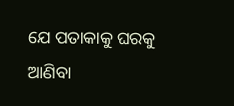ଯେ ପତାକାକୁ ଘରକୁ ଆଣିବା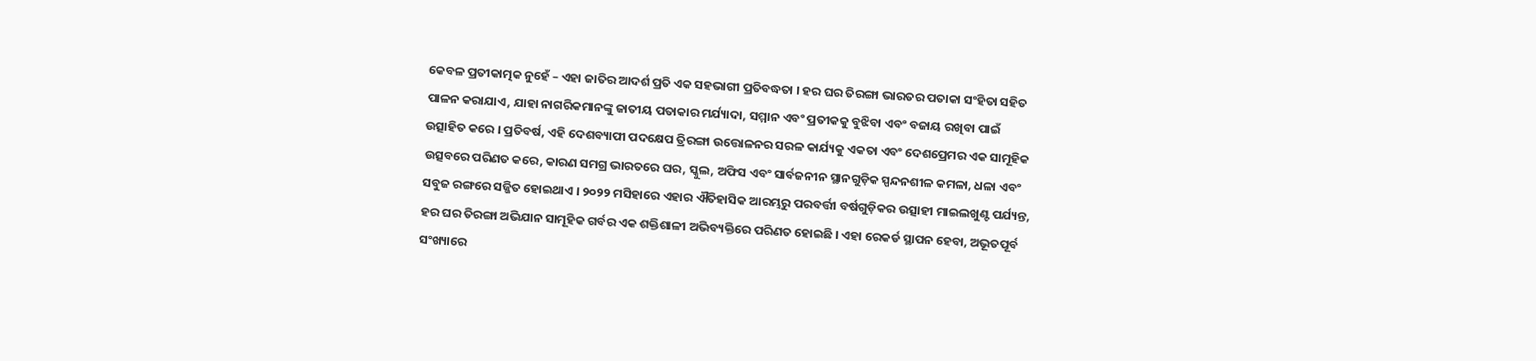କେବଳ ପ୍ରତୀକାତ୍ମକ ନୁହେଁ – ଏହା ଜାତିର ଆଦର୍ଶ ପ୍ରତି ଏକ ସହଭାଗୀ ପ୍ରତିବଦ୍ଧତା । ହର ଘର ତିରଙ୍ଗା ଭାରତର ପତାକା ସଂହିତା ସହିତ ପାଳନ କରାଯାଏ, ଯାହା ନାଗରିକମାନଙ୍କୁ ଜାତୀୟ ପତାକାର ମର୍ଯ୍ୟାଦା, ସମ୍ମାନ ଏବଂ ପ୍ରତୀକକୁ ବୁଝିବା ଏବଂ ବଜାୟ ରଖିବା ପାଇଁ ଉତ୍ସାହିତ କରେ । ପ୍ରତିବର୍ଷ, ଏହି ଦେଶବ୍ୟାପୀ ପଦକ୍ଷେପ ତ୍ରିରଙ୍ଗା ଉତ୍ତୋଳନର ସରଳ କାର୍ଯ୍ୟକୁ ଏକତା ଏବଂ ଦେଶପ୍ରେମର ଏକ ସାମୂହିକ ଉତ୍ସବରେ ପରିଣତ କରେ, କାରଣ ସମଗ୍ର ଭାରତରେ ଘର, ସ୍କୁଲ, ଅଫିସ ଏବଂ ସାର୍ବଜନୀନ ସ୍ଥାନଗୁଡ଼ିକ ସ୍ପନ୍ଦନଶୀଳ କମଳା, ଧଳା ଏବଂ ସବୁଜ ରଙ୍ଗରେ ସଜ୍ଜିତ ହୋଇଥାଏ । ୨୦୨୨ ମସିହାରେ ଏହାର ଐତିହାସିକ ଆରମ୍ଭରୁ ପରବର୍ତ୍ତୀ ବର୍ଷଗୁଡ଼ିକର ଉତ୍ସାହୀ ମାଇଲଖୁଣ୍ଟ ପର୍ଯ୍ୟନ୍ତ, ହର ଘର ତିରଙ୍ଗା ଅଭିଯାନ ସାମୂହିକ ଗର୍ବର ଏକ ଶକ୍ତିଶାଳୀ ଅଭିବ୍ୟକ୍ତିରେ ପରିଣତ ହୋଇଛି । ଏହା ରେକର୍ଡ ସ୍ଥାପନ ହେବା, ଅଭୂତପୂର୍ବ ସଂଖ୍ୟାରେ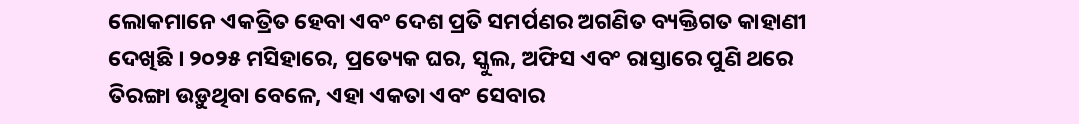ଲୋକମାନେ ଏକତ୍ରିତ ହେବା ଏବଂ ଦେଶ ପ୍ରତି ସମର୍ପଣର ଅଗଣିତ ବ୍ୟକ୍ତିଗତ କାହାଣୀ ଦେଖିଛି । ୨୦୨୫ ମସିହାରେ, ପ୍ରତ୍ୟେକ ଘର, ସ୍କୁଲ, ଅଫିସ ଏବଂ ରାସ୍ତାରେ ପୁଣି ଥରେ ତିରଙ୍ଗା ଉଡ଼ୁଥିବା ବେଳେ, ଏହା ଏକତା ଏବଂ ସେବାର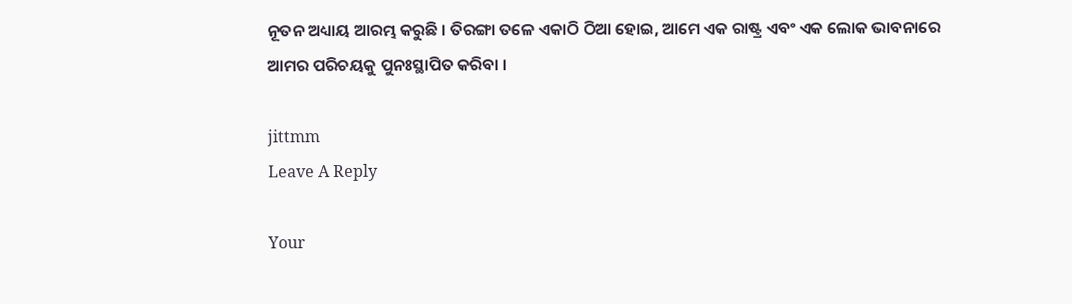ନୂତନ ଅଧ୍ୟାୟ ଆରମ୍ଭ କରୁଛି । ତିରଙ୍ଗା ତଳେ ଏକାଠି ଠିଆ ହୋଇ, ଆମେ ଏକ ରାଷ୍ଟ୍ର ଏବଂ ଏକ ଲୋକ ଭାବନାରେ ଆମର ପରିଚୟକୁ ପୁନଃସ୍ଥାପିତ କରିବା ।

jittmm
Leave A Reply

Your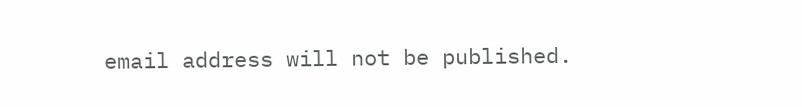email address will not be published.